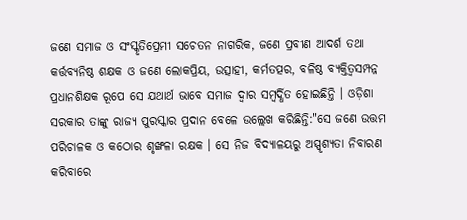ଜଣେ ସମାଜ ଓ ସଂସ୍କୃତିପ୍ରେମୀ ସଚେତନ ନାଗରିକ, ଜଣେ ପ୍ରବୀଣ ଆଦର୍ଶ ତଥା କର୍ତ୍ତବ୍ୟନିଷ୍ଠ ଶକ୍ଷକ ଓ ଜଣେ ଲୋକପ୍ରିୟ, ଉତ୍ସାହୀ, କର୍ମତତ୍ପର, ବଳିଷ୍ଠ ବ୍ୟକ୍ତିତ୍ୱସମ୍ପନ୍ନ ପ୍ରଧାନଶିକ୍ଷକ ରୂପେ ସେ ଯଥାର୍ଥ ଭାବେ ସମାଜ ଦ୍ୱାର ସମ୍ବର୍ଦ୍ଧିତ ହୋଇଛିନ୍ତି । ଓଡ଼ିଶା ସରକାର ତାଙ୍କୁ ରାଜ୍ୟ ପୁରସ୍କାର ପ୍ରଦାନ ବେଳେ ଉଲ୍ଲେଖ କରିଛିନ୍ତି:"ସେ ଜଣେ ଉତ୍ତମ ପରିଚାଳକ ଓ କଠୋର ଶୃଙ୍ଖଳା ରକ୍ଷକ । ସେ ନିଜ ବିଦ୍ୟାଳୟରୁ ଅସ୍ପୃଶ୍ୟତା ନିବାରଣ କରିବାରେ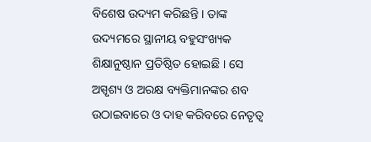ବିଶେଷ ଉଦ୍ୟମ କରିଛନ୍ତି । ତାଙ୍କ ଉଦ୍ୟମରେ ସ୍ଥାନୀୟ ବହୁସଂଖ୍ୟକ ଶିକ୍ଷାନୁଷ୍ଠାନ ପ୍ରତିଷ୍ଠିତ ହୋଇଛି । ସେ ଅସ୍ପୃଶ୍ୟ ଓ ଅରକ୍ଷ ବ୍ୟକ୍ତିମାନଙ୍କର ଶବ ଉଠାଇବାରେ ଓ ଦାହ କରିବରେ ନେତୃତ୍ୱ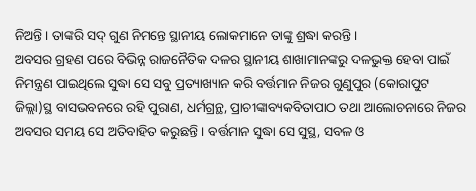ନିଅନ୍ତି । ତାଙ୍କରି ସଦ୍ ଗୁଣ ନିମନ୍ତେ ସ୍ଥାନୀୟ ଲୋକମାନେ ତାଙ୍କୁ ଶ୍ରଦ୍ଧା କରନ୍ତି ।
ଅବସର ଗ୍ରହଣ ପରେ ବିଭିନ୍ନ ରାଜନୈତିକ ଦଳର ସ୍ଥାନୀୟ ଶାଖାମାନଙ୍କରୁ ଦଳଭୁକ୍ତ ହେବା ପାଇଁ ନିମନ୍ତ୍ରଣ ପାଇଥିଲେ ସୁଦ୍ଧା ସେ ସବୁ ପ୍ରତ୍ୟାଖ୍ୟାନ କରି ବର୍ତ୍ତମାନ ନିଜର ଗୁଣୁପୁର (କୋରାପୁଟ ଜିଲ୍ଲା)ସ୍ଥ ବାସଭବନରେ ରହି ପୁରାଣ, ଧର୍ମଗ୍ରନ୍ଥ, ପ୍ରାଚୀଙ୍କାବ୍ୟକବିତାପାଠ ତଥା ଆଲୋଚନାରେ ନିଜର ଅବସର ସମୟ ସେ ଅତିବାହିତ କରୁଛନ୍ତି । ବର୍ତ୍ତମାନ ସୁଦ୍ଧା ସେ ସୁସ୍ଥ, ସବଳ ଓ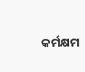କର୍ମକ୍ଷମ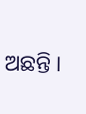ଅଛନ୍ତି ।